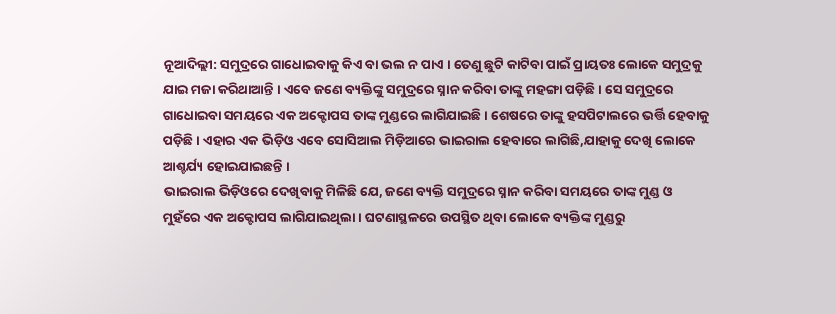ନୂଆଦିଲ୍ଲୀ: ସମୁଦ୍ରରେ ଗାଧୋଇବାକୁ କିଏ ବା ଭଲ ନ ପାଏ । ତେଣୁ ଛୁଟି କାଟିବା ପାଇଁ ପ୍ରାୟତଃ ଲୋକେ ସମୁଦ୍ରକୁ ଯାଇ ମଜା କରିଥାଆନ୍ତି । ଏବେ ଜଣେ ବ୍ୟକ୍ତିଙ୍କୁ ସମୁଦ୍ରରେ ସ୍ନାନ କରିବା ତାଙ୍କୁ ମହଙ୍ଗା ପଡ଼ିଛି । ସେ ସମୁଦ୍ରରେ ଗାଧୋଇବା ସମୟରେ ଏକ ଅକ୍ଟୋପସ ତାଙ୍କ ମୁଣ୍ଡରେ ଲାଗିଯାଇଛି । ଶେଷରେ ତାଙ୍କୁ ହସପିଟାଲରେ ଭର୍ତ୍ତି ହେବାକୁ ପଡ଼ିଛି । ଏହାର ଏକ ଭିଡ଼ିଓ ଏବେ ସୋସିଆଲ ମିଡ଼ିଆରେ ଭାଇରାଲ ହେବାରେ ଲାଗିଛି,ଯାହାକୁ ଦେଖି ଲୋକେ ଆଶ୍ଚର୍ଯ୍ୟ ହୋଇଯାଇଛନ୍ତି ।
ଭାଇରାଲ ଭିଡ଼ିଓରେ ଦେଖିବାକୁ ମିଳିଛି ଯେ, ଜଣେ ବ୍ୟକ୍ତି ସମୁଦ୍ରରେ ସ୍ନାନ କରିବା ସମୟରେ ତାଙ୍କ ମୁଣ୍ଡ ଓ ମୁହଁରେ ଏକ ଅକ୍ଟୋପସ ଲାଗିଯାଇଥିଲା । ଘଟଣାସ୍ଥଳରେ ଉପସ୍ଥିତ ଥିବା ଲୋକେ ବ୍ୟକ୍ତିଙ୍କ ମୁଣ୍ଡରୁ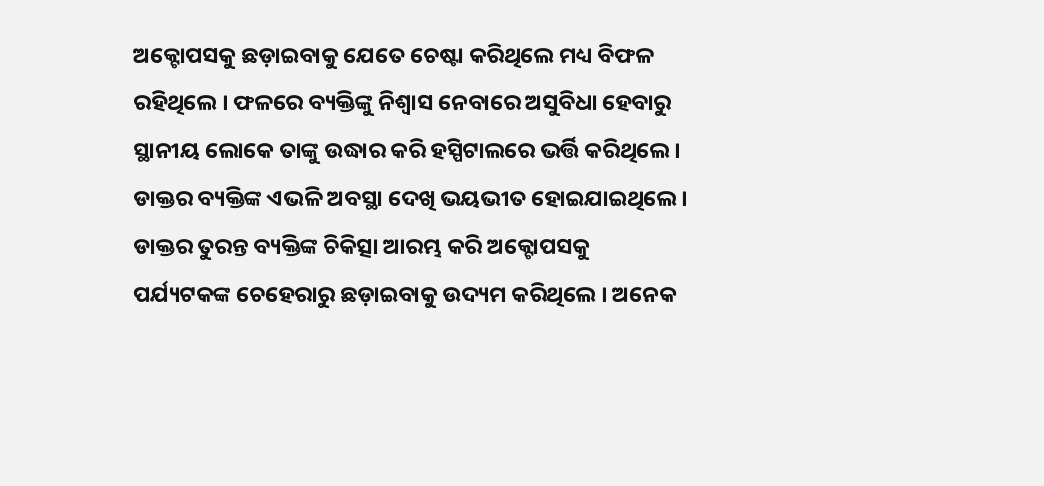ଅକ୍ଟୋପସକୁ ଛଡ଼ାଇବାକୁ ଯେତେ ଚେଷ୍ଟା କରିଥିଲେ ମଧ୍ୟ ବିଫଳ ରହିଥିଲେ । ଫଳରେ ବ୍ୟକ୍ତିଙ୍କୁ ନିଶ୍ୱାସ ନେବାରେ ଅସୁବିଧା ହେବାରୁ ସ୍ଥାନୀୟ ଲୋକେ ତାଙ୍କୁ ଉଦ୍ଧାର କରି ହସ୍ପିଟାଲରେ ଭର୍ତ୍ତି କରିଥିଲେ ।
ଡାକ୍ତର ବ୍ୟକ୍ତିଙ୍କ ଏଭଳି ଅବସ୍ଥା ଦେଖି ଭୟଭୀତ ହୋଇଯାଇଥିଲେ । ଡାକ୍ତର ତୁରନ୍ତ ବ୍ୟକ୍ତିଙ୍କ ଚିକିତ୍ସା ଆରମ୍ଭ କରି ଅକ୍ଟୋପସକୁ ପର୍ଯ୍ୟଟକଙ୍କ ଚେହେରାରୁ ଛଡ଼ାଇବାକୁ ଉଦ୍ୟମ କରିଥିଲେ । ଅନେକ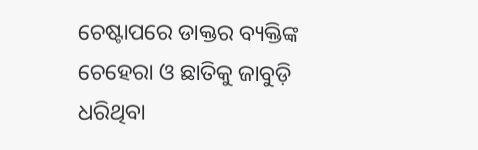ଚେଷ୍ଟାପରେ ଡାକ୍ତର ବ୍ୟକ୍ତିଙ୍କ ଚେହେରା ଓ ଛାତିକୁ ଜାବୁଡ଼ି ଧରିଥିବା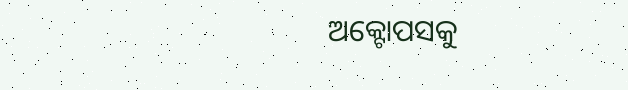ଅକ୍ଟୋପସକୁ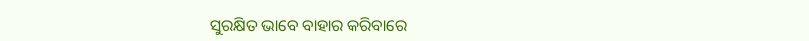ସୁରକ୍ଷିତ ଭାବେ ବାହାର କରିବାରେ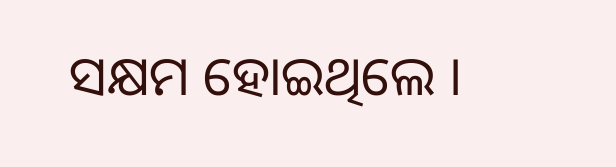ସକ୍ଷମ ହୋଇଥିଲେ ।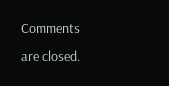Comments are closed.